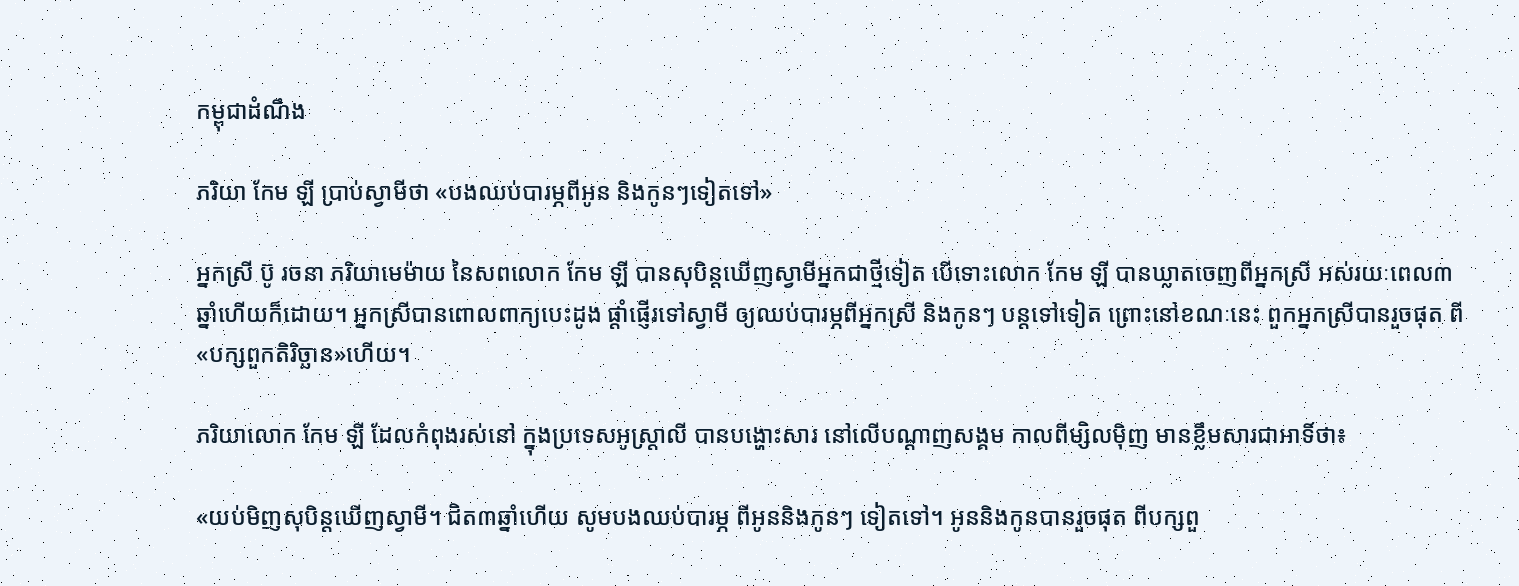កម្ពុជាដំណឹង

ភរិយា កែម ឡី ប្រាប់ស្វាមីថា «បងឈប់បារម្ភពីអូន និងកូនៗទៀតទៅ»

អ្នកស្រី ប៊ូ រចនា ភរិយាមេម៉ាយ នៃសពលោក កែម ឡី បានសុបិន្តឃើញស្វាមីអ្នកជាថ្មីទៀត បើទោះលោក កែម ឡី បានឃ្លាតចេញពីអ្នកស្រី អស់រយៈពេល៣ឆ្នាំហើយក៏ដោយ។ អ្នកស្រីបានពោលពាក្យបេះដូង ផ្ដាំផ្ញើរទៅស្វាមី ឲ្យឈប់បារម្ភពីអ្នកស្រី និងកូនៗ បន្តទៅទៀត ព្រោះនៅខណៈនេះ ពួកអ្នកស្រីបានរួចផុត ពី«បក្សពួកតិរិច្ឆាន»ហើយ។

ភរិយាលោក កែម ឡី ដែលកំពុងរស់នៅ ក្នុងប្រទេសអូស្ត្រាលី បានបង្ហោះសារ នៅលើបណ្ដាញសង្គម កាលពីម្សិលម៉ិញ មានខ្លឹមសារជាអាទិ៍ថា៖

«យប់មិញសុបិន្តឃើញស្វាមី។ ជិត៣ឆ្នាំហើយ សូមបងឈប់បារម្ភ ពីអូននិងកូនៗ ទៀតទៅ។ អូននិងកូនបានរួចផុត ពីបក្សពួ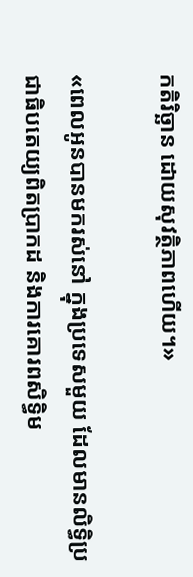កតិរិច្ឆាន ដោយសុវត្ថិភាពហើយ។»

«ពេលអូនបានមករស់នៅ ក្នុងប្រទេសមួយ ដែលមានលិទ្ធិប្រជាធិបតេយ្យពិតប្រាកដ និងការគោរពសិទ្ធិម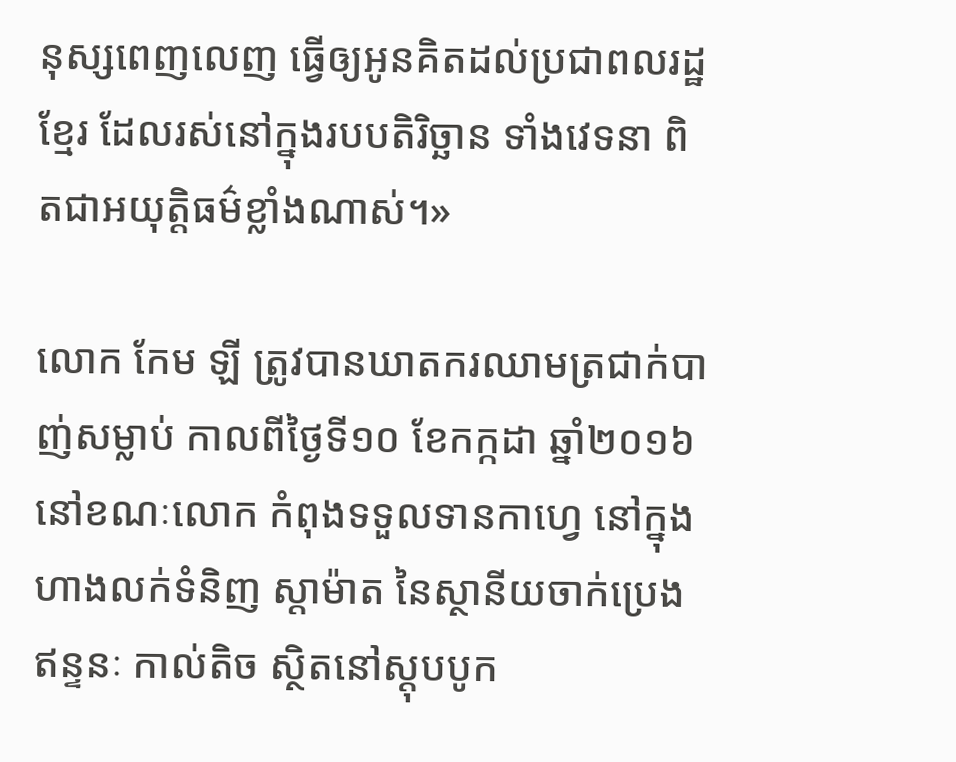នុស្សពេញលេញ ធ្វើឲ្យអូនគិតដល់ប្រជាពលរដ្ឋខ្មែរ ដែលរស់នៅក្នុងរបបតិរិច្ឆាន ទាំងវេទនា ពិតជាអយុត្តិធម៌ខ្លាំងណាស់។»

លោក កែម ឡី ត្រូវបានឃាតករឈាមត្រជាក់បាញ់សម្លាប់ កាលពីថ្ងៃទី១០ ខែកក្កដា ឆ្នាំ២០១៦ នៅខណៈលោក កំពុងទទួលទានកាហ្វេ នៅក្នុងហាងលក់ទំនិញ ស្តាម៉ាត នៃស្ថានីយចាក់ប្រេងឥន្ទនៈ កាល់តិច ស្ថិតនៅស្ដុបបូក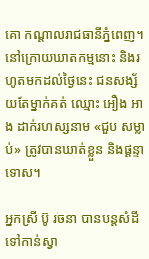គោ កណ្ដាលរាជធានីភ្នំពេញ។ នៅក្រោយឃាតកម្មនោះ និងរហូតមកដល់ថ្ងៃនេះ ជនសង្ស័យតែម្នាក់គត់ ឈ្មោះ អឿង អាង ដាក់រហស្សនាម «ជួប សម្លាប់» ត្រូវបានឃាត់ខ្លួន និងផ្តន្ទាទោស។

អ្នកស្រី ប៊ូ រចនា បានបន្តសំដីទៅកាន់ស្វា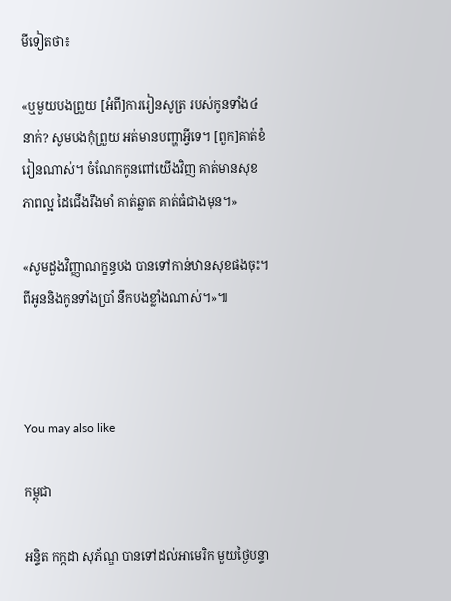មីទៀតថា៖

«ឬមួយបងព្រួយ [អំពី]ការរៀនសូត្រ របស់កូនទាំង៤នាក់? សូមបងកុំព្រួយ អត់មានបញ្ហាអ្វីទេ។ [ពួក]គាត់ខំរៀនណាស់។ ចំណែកកូនពៅយើងវិញ គាត់មានសុខភាពល្អ ដៃជើងរឹងមាំ គាត់ឆ្លាត គាត់ធំជាងមុន។»

«សូមដួងវិញ្ញាណក្ខន្ធបង បានទៅកាន់ឋានសុខផងចុះ។ ពីអូននិងកូនទាំងប្រាំ នឹកបងខ្លាំងណាស់។»៕



You may also like

កម្ពុជា

អន្ទិត កក្កដា សុភ័ណ្ឌ បានទៅដល់អាមេរិក មួយថ្ងៃបន្ទា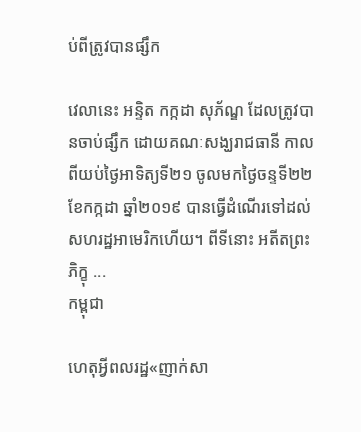ប់ពីត្រូវបានផ្សឹក

វេលានេះ អន្ទិត កក្កដា សុភ័ណ្ឌ ដែលត្រូវបានចាប់ផ្សឹក ដោយគណៈសង្ឃរាជធានី កាលពីយប់ថ្ងៃអាទិត្យទី២១ ចូលមកថ្ងៃចន្ទទី២២ ខែកក្កដា ឆ្នាំ២០១៩ បានធ្វើដំណើរទៅដល់សហរដ្ឋអាមេរិកហើយ។ ពីទីនោះ អតីតព្រះភិក្ខុ ...
កម្ពុជា

ហេតុអ្វីពលរដ្ឋ«ញាក់សា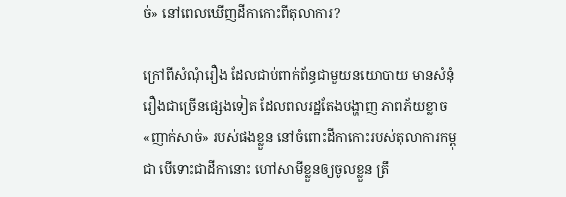ច់» នៅពេលឃើញដីកាកោះពីតុលាការ?

ក្រៅពីសំណុំរឿង ដែលជាប់ពាក់ព័ន្ធជាមួយនយោបាយ មានសំនុំរឿងជាច្រើនផ្សេងទៀត ដែលពលរដ្ឋតែងបង្ហាញ ភាពភ័យខ្លាច«ញាក់សាច់» របស់ផងខ្លួន នៅចំពោះដីកាកោះរបស់តុលាការកម្ពុជា បើទោះជាដីកានោះ ហៅសាមីខ្លួនឲ្យចូលខ្លួន ត្រឹ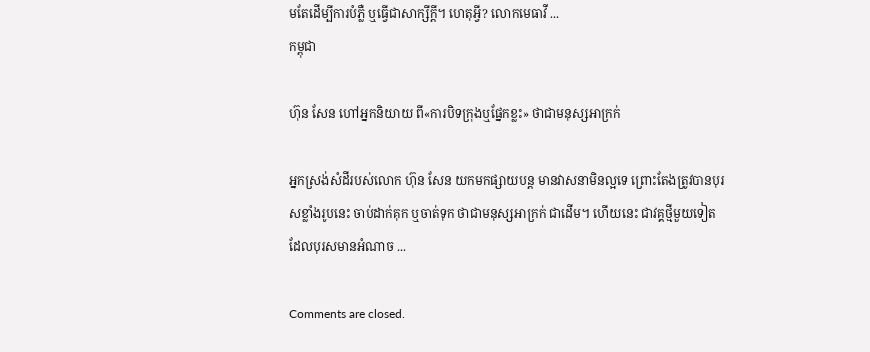មតែដើម្បីការបំភ្លឺ ឬធ្វើជាសាក្សីក្ដី។ ហេតុអ្វី? លោកមេធាវី ...
កម្ពុជា

ហ៊ុន សែន ហៅអ្នកនិយាយ ពី«ការបិទក្រុងឬផ្នែកខ្លះ» ថាជាមនុស្សអាក្រក់

អ្នកស្រង់សំដីរបស់លោក ហ៊ុន សែន យកមកផ្សាយបន្ត មានវាសនាមិនល្អទេ ព្រោះតែងត្រូវបានបុរសខ្លាំងរូបនេះ ចាប់ដាក់គុក ឬចាត់ទុក ថាជាមនុស្សអាក្រក់ ជាដើម។ ហើយនេះ ជាវគ្គថ្មីមួយទៀត ដែលបុរសមានអំណាច ...

Comments are closed.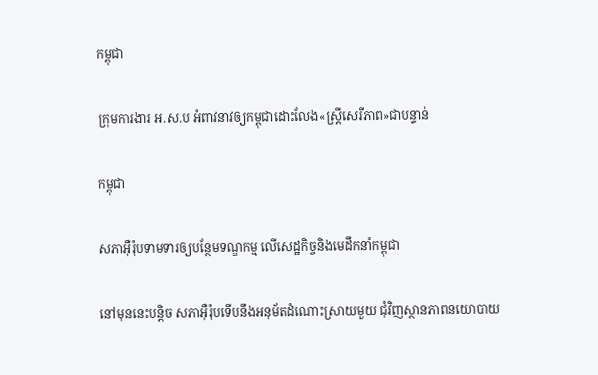កម្ពុជា

ក្រុមការងារ អ.ស.ប អំពាវនាវឲ្យកម្ពុជាដោះលែង«ស្ត្រីសេរីភាព»ជាបន្ទាន់

កម្ពុជា

សភាអ៊ឺរ៉ុបទាមទារឲ្យបន្ថែមទណ្ឌកម្ម លើសេដ្ឋកិច្ចនិងមេដឹកនាំកម្ពុជា

នៅមុននេះបន្តិច សភាអ៊ឺរ៉ុបទើបនឹងអនុម័តដំណោះស្រាយមួយ ជុំវិញស្ថានភាពនយោបាយ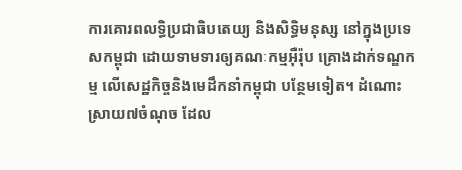ការគោរពលទ្ធិប្រជាធិបតេយ្យ និងសិទ្ធិមនុស្ស នៅក្នុងប្រទេសកម្ពុជា ដោយទាមទារឲ្យគណៈកម្មអ៊ឺរ៉ុប គ្រោងដាក់ទណ្ឌកម្ម លើសេដ្ឋកិច្ចនិងមេដឹកនាំកម្ពុជា បន្ថែមទៀត។ ដំណោះស្រាយ៧ចំណុច ដែល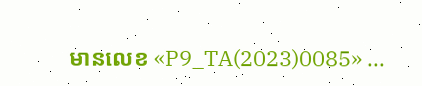មានលេខ «P9_TA(2023)0085» ...